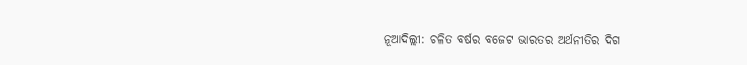ନୂଆଦିଲ୍ଲୀ: ଚଳିତ ବର୍ଷର ବଜେଟ ଭାରତର ଅର୍ଥନୀତିର ଦିଗ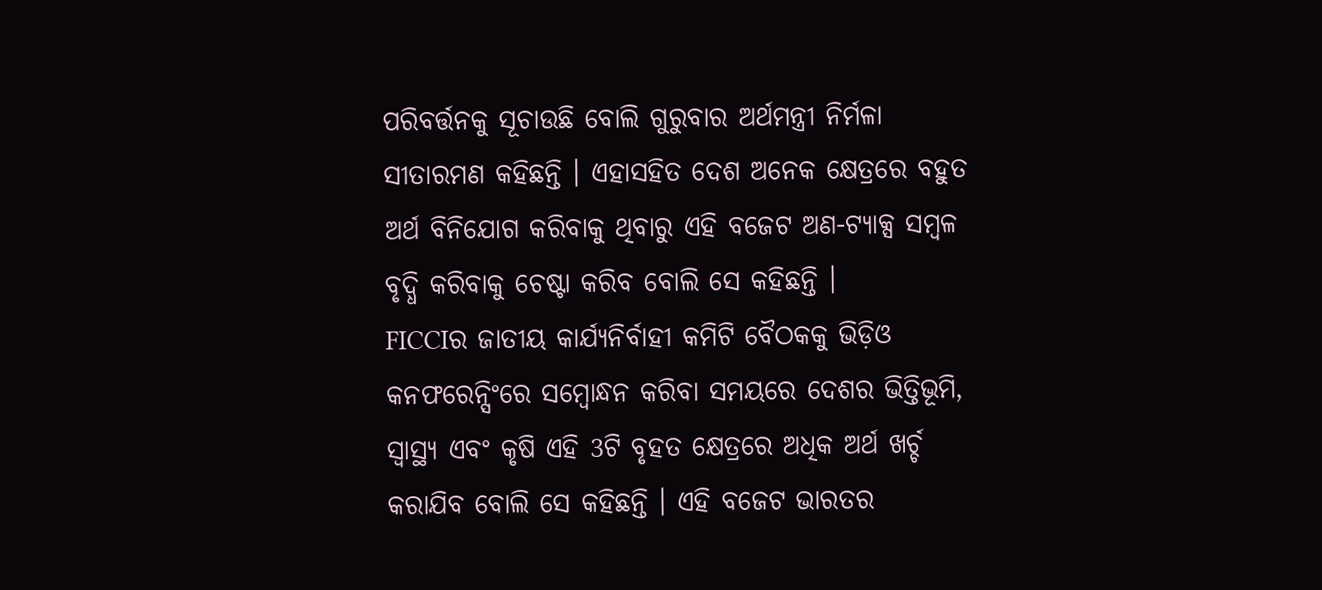ପରିବର୍ତ୍ତନକୁ ସୂଚାଉଛି ବୋଲି ଗୁରୁବାର ଅର୍ଥମନ୍ତ୍ରୀ ନିର୍ମଳା ସୀତାରମଣ କହିଛନ୍ତି । ଏହାସହିତ ଦେଶ ଅନେକ କ୍ଷେତ୍ରରେ ବହୁତ ଅର୍ଥ ବିନିଯୋଗ କରିବାକୁ ଥିବାରୁ ଏହି ବଜେଟ ଅଣ-ଟ୍ୟାକ୍ସ ସମ୍ବଳ ବୃଦ୍ଧି କରିବାକୁ ଚେଷ୍ଟା କରିବ ବୋଲି ସେ କହିଛନ୍ତି ।
FICCIର ଜାତୀୟ କାର୍ଯ୍ୟନିର୍ବାହୀ କମିଟି ବୈଠକକୁ ଭିଡ଼ିଓ କନଫରେନ୍ସିଂରେ ସମ୍ବୋନ୍ଧନ କରିବା ସମୟରେ ଦେଶର ଭିତ୍ତିଭୂମି, ସ୍ବାସ୍ଥ୍ୟ ଏବଂ କୃଷି ଏହି 3ଟି ବୃହତ କ୍ଷେତ୍ରରେ ଅଧିକ ଅର୍ଥ ଖର୍ଚ୍ଚ କରାଯିବ ବୋଲି ସେ କହିଛନ୍ତି । ଏହି ବଜେଟ ଭାରତର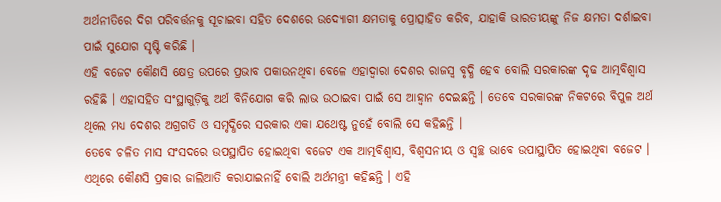ଅର୍ଥନୀତିରେ ଦିଗ ପରିବର୍ତ୍ତନକୁ ସୂଚାଇବା ସହିତ ଦେଶରେ ଉଦ୍ୟୋଗୀ କ୍ଷମତାକୁ ପ୍ରୋତ୍ସାହିତ କରିବ, ଯାହାକି ଭାରତୀୟଙ୍କୁ ନିଜ କ୍ଷମତା ଦର୍ଶାଇବା ପାଇଁ ସୁଯୋଗ ସୃଷ୍ଟି କରିଛି ।
ଏହି ବଜେଟ କୌଣସି କ୍ଷେତ୍ର ଉପରେ ପ୍ରଭାବ ପକାଉନଥିବା ବେଳେ ଏହାଦ୍ବାରା ଦେଶର ରାଜସ୍ବ ବୃଦ୍ଧି ହେବ ବୋଲି ସରକାରଙ୍କ ଦୃଢ ଆତ୍ମବିଶ୍ବାସ ରହିଛି । ଏହାସହିତ ସଂସ୍ଥାଗୁଡ଼ିକୁ ଅର୍ଥ ବିନିଯୋଗ କରି ଲାଭ ଉଠାଇବା ପାଇଁ ସେ ଆହ୍ବାନ ଦେଇଛନ୍ତି । ତେବେ ସରକାରଙ୍କ ନିକଟରେ ବିପୁଳ ଅର୍ଥ ଥିଲେ ମଧ୍ୟ ଦେଶର ଅଗ୍ରଗତି ଓ ସମୃଦ୍ଧିରେ ସରକାର ଏକା ଯଥେଷ୍ଟ ନୁହେଁ ବୋଲି ସେ କହିଛନ୍ତି ।
ତେବେ ଚଳିତ ମାସ ସଂସଦରେ ଉପସ୍ଥାପିତ ହୋଇଥିବା ବଜେଟ ଏକ ଆତ୍ମବିଶ୍ବାସ, ବିଶ୍ବସନୀୟ ଓ ସ୍ବଚ୍ଛ ଭାବେ ଉପାସ୍ଥାପିତ ହୋଇଥିବା ବଜେଟ । ଏଥିରେ କୌଣସି ପ୍ରକାର ଜାଲିଆତି କରାଯାଇନାହିଁ ବୋଲି ଅର୍ଥମନ୍ତ୍ରୀ କହିଛନ୍ତି । ଏହି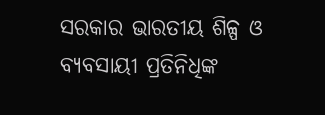ସରକାର ଭାରତୀୟ ଶିଳ୍ପ ଓ ବ୍ୟବସାୟୀ ପ୍ରତିନିଧିଙ୍କ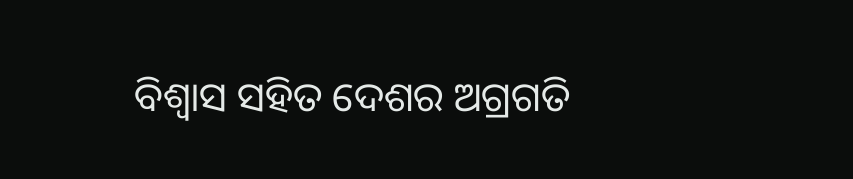ବିଶ୍ବାସ ସହିତ ଦେଶର ଅଗ୍ରଗତି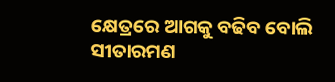କ୍ଷେତ୍ରରେ ଆଗକୁ ବଢିବ ବୋଲି ସୀତାରମଣ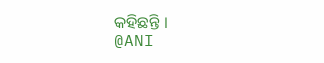କହିଛନ୍ତି ।
@ANI